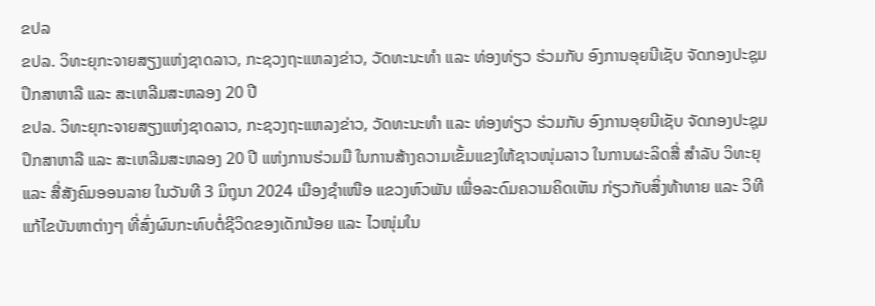ຂປລ
ຂປລ. ວິທະຍຸກະຈາຍສຽງແຫ່ງຊາດລາວ, ກະຊວງຖະແຫລງຂ່າວ, ວັດທະນະທຳ ແລະ ທ່ອງທ່ຽວ ຮ່ວມກັບ ອົງການອຸຍນີເຊັບ ຈັດກອງປະຊຸມປຶກສາຫາລື ແລະ ສະເຫລີມສະຫລອງ 20 ປີ
ຂປລ. ວິທະຍຸກະຈາຍສຽງແຫ່ງຊາດລາວ, ກະຊວງຖະແຫລງຂ່າວ, ວັດທະນະທຳ ແລະ ທ່ອງທ່ຽວ ຮ່ວມກັບ ອົງການອຸຍນີເຊັບ ຈັດກອງປະຊຸມປຶກສາຫາລື ແລະ ສະເຫລີມສະຫລອງ 20 ປີ ແຫ່ງການຮ່ວມມື ໃນການສ້າງຄວາມເຂັ້ມແຂງໃຫ້ຊາວໜຸ່ມລາວ ໃນການຜະລິດສື່ ສໍາລັບ ວິທະຍຸ ແລະ ສື່ສັງຄົມອອນລາຍ ໃນວັນທີ 3 ມິຖຸນາ 2024 ເມືອງຊໍາເໜືອ ແຂວງຫົວພັນ ເພື່ອລະດົມຄວາມຄິດເຫັນ ກ່ຽວກັບສິ່ງທ້າທາຍ ແລະ ວິທີແກ້ໄຂບັນຫາຕ່າງໆ ທີ່ສົ່ງຜົນກະທົບຕໍ່ຊີວິດຂອງເດັກນ້ອຍ ແລະ ໄວໜຸ່ມໃນ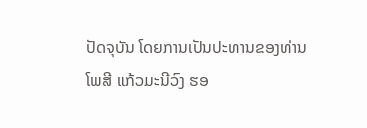ປັດຈຸບັນ ໂດຍການເປັນປະທານຂອງທ່ານ ໂພສີ ແກ້ວມະນີວົງ ຮອ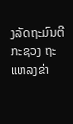ງລັດຖະມົນຕີ ກະຊວງ ຖະແຫລງຂ່າ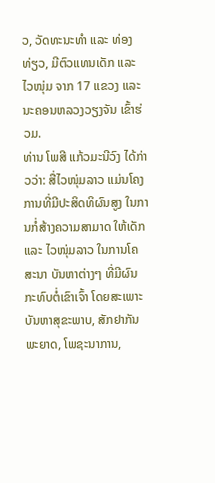ວ, ວັດທະນະທໍາ ແລະ ທ່ອງທ່ຽວ, ມີຕົວແທນເດັກ ແລະ ໄວໜຸ່ມ ຈາກ 17 ແຂວງ ແລະ ນະຄອນຫລວງວຽງຈັນ ເຂົ້າຮ່ວມ.
ທ່ານ ໂພສີ ແກ້ວມະນີວົງ ໄດ້ກ່າວວ່າ: ສື່ໄວໜຸ່ມລາວ ແມ່ນໂຄງການທີ່ມີປະສິດທິຜົນສູງ ໃນການກໍ່ສ້າງຄວາມສາມາດ ໃຫ້ເດັກ ແລະ ໄວໜຸ່ມລາວ ໃນການໂຄສະນາ ບັນຫາຕ່າງໆ ທີ່ມີຜົນກະທົບຕໍ່ເຂົາເຈົ້າ ໂດຍສະເພາະ ບັນຫາສຸຂະພາບ, ສັກຢາກັນພະຍາດ, ໂພຊະນາການ,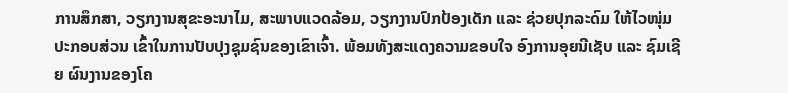ການສຶກສາ, ວຽກງານສຸຂະອະນາໄມ, ສະພາບແວດລ້ອມ, ວຽກງານປົກປ້ອງເດັກ ແລະ ຊ່ວຍປຸກລະດົມ ໃຫ້ໄວໜຸ່ມ ປະກອບສ່ວນ ເຂົ້າໃນການປັບປຸງຊຸມຊົນຂອງເຂົາເຈົ້າ. ພ້ອມທັງສະແດງຄວາມຂອບໃຈ ອົງການອຸຍນີເຊັບ ແລະ ຊົມເຊີຍ ຜົນງານຂອງໂຄ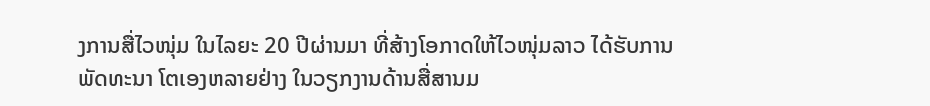ງການສື່ໄວໜຸ່ມ ໃນໄລຍະ 20 ປີຜ່ານມາ ທີ່ສ້າງໂອກາດໃຫ້ໄວໜຸ່ມລາວ ໄດ້ຮັບການພັດທະນາ ໂຕເອງຫລາຍຢ່າງ ໃນວຽກງານດ້ານສື່ສານມ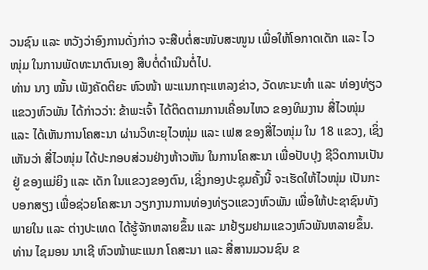ວນຊົນ ແລະ ຫວັງວ່າອົງການດັ່ງກ່າວ ຈະສືບຕໍ່ສະໜັບສະໜູນ ເພື່ອໃຫ້ໂອກາດເດັກ ແລະ ໄວໜຸ່ມ ໃນການພັດທະນາຕົນເອງ ສືບຕໍ່ດຳເນີນຕໍ່ໄປ.
ທ່ານ ນາງ ໝັ້ນ ເພັງຄັດຕິຍະ ຫົວໜ້າ ພະແນກຖະແຫລງຂ່າວ, ວັດທະນະທຳ ແລະ ທ່ອງທ່ຽວ ແຂວງຫົວພັນ ໄດ້ກ່າວວ່າ: ຂ້າພະເຈົ້າ ໄດ້ຕິດຕາມການເຄື່ອນໄຫວ ຂອງທິມງານ ສື່ໄວໜຸ່ມ ແລະ ໄດ້ເຫັນການໂຄສະນາ ຜ່ານວິທະຍຸໄວໜຸ່ມ ແລະ ເຟສ ຂອງສື່ໄວໜຸ່ມ ໃນ 18 ແຂວງ, ເຊິ່ງເຫັນວ່າ ສື່ໄວໜຸ່ມ ໄດ້ປະກອບສ່ວນຢ່າງຫ້າວຫັນ ໃນການໂຄສະນາ ເພື່ອປັບປຸງ ຊີວິດການເປັນຢູ່ ຂອງແມ່ຍິງ ແລະ ເດັກ ໃນແຂວງຂອງຕົນ, ເຊິ່ງກອງປະຊຸມຄັ້ງນີ້ ຈະເຮັດໃຫ້ໄວໜຸ່ມ ເປັນກະບອກສຽງ ເພື່ອຊ່ວຍໂຄສະນາ ວຽກງານການທ່ອງທ່ຽວແຂວງຫົວພັນ ເພື່ອໃຫ້ປະຊາຊົນທັງພາຍໃນ ແລະ ຕ່າງປະເທດ ໄດ້ຮູ້ຈັກຫລາຍຂຶ້ນ ແລະ ມາຢ້ຽມຢາມແຂວງຫົວພັນຫລາຍຂຶ້ນ.
ທ່ານ ໄຊມອນ ນາເຊີ ຫົວໜ້າພະແນກ ໂຄສະນາ ແລະ ສື່ສານມວນຊົນ ຂ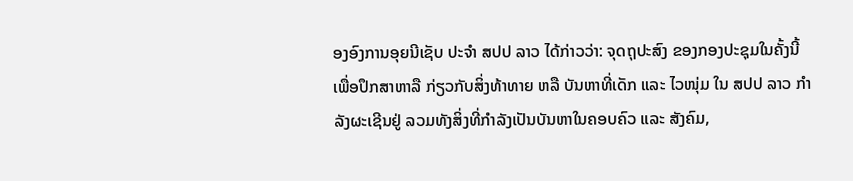ອງອົງການອຸຍນີເຊັບ ປະຈໍາ ສປປ ລາວ ໄດ້ກ່າວວ່າ: ຈຸດຖຸປະສົງ ຂອງກອງປະຊຸມໃນຄັ້ງນີ້ ເພື່ອປຶກສາຫາລື ກ່ຽວກັບສິ່ງທ້າທາຍ ຫລື ບັນຫາທີ່ເດັກ ແລະ ໄວໜຸ່ມ ໃນ ສປປ ລາວ ກຳລັງຜະເຊີນຢູ່ ລວມທັງສິ່ງທີ່ກຳລັງເປັນບັນຫາໃນຄອບຄົວ ແລະ ສັງຄົມ,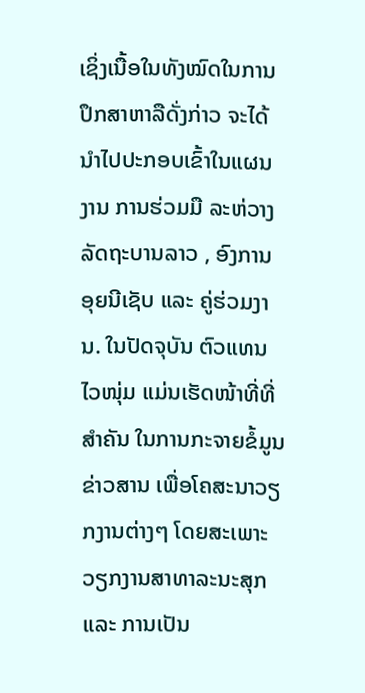ເຊິ່ງເນື້ອໃນທັງໝົດໃນການປຶກສາຫາລືດັ່ງກ່າວ ຈະໄດ້ນຳໄປປະກອບເຂົ້າໃນແຜນງານ ການຮ່ວມມື ລະຫ່ວາງລັດຖະບານລາວ , ອົງການອຸຍນີເຊັບ ແລະ ຄູ່ຮ່ວມງານ. ໃນປັດຈຸບັນ ຕົວແທນໄວໜຸ່ມ ແມ່ນເຮັດໜ້າທີ່ທີ່ສຳຄັນ ໃນການກະຈາຍຂໍ້ມູນຂ່າວສານ ເພື່ອໂຄສະນາວຽກງານຕ່າງໆ ໂດຍສະເພາະ ວຽກງານສາທາລະນະສຸກ ແລະ ການເປັນ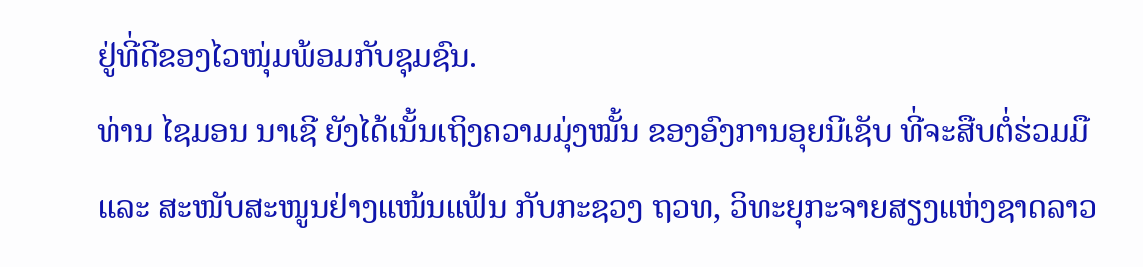ຢູ່ທີ່ດີຂອງໄວໜຸ່ມພ້ອມກັບຊຸມຊົນ.
ທ່ານ ໄຊມອນ ນາເຊີ ຍັງໄດ້ເນັ້ນເຖິງຄວາມມຸ່ງໝັ້ນ ຂອງອົງການອຸຍນີເຊັບ ທີ່ຈະສືບຕໍ່ຮ່ວມມື ແລະ ສະໜັບສະໜູນຢ່າງແໜ້ນແຟ້ນ ກັບກະຊວງ ຖວທ, ວິທະຍຸກະຈາຍສຽງແຫ່ງຊາດລາວ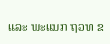ແລະ ພະແນກ ຖວທ ຂ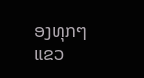ອງທຸກໆແຂວ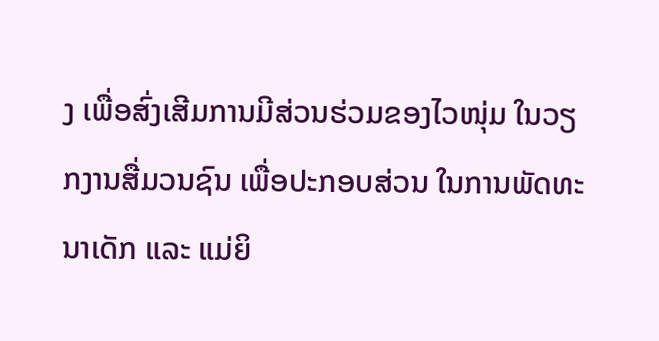ງ ເພື່ອສົ່ງເສີມການມີສ່ວນຮ່ວມຂອງໄວໜຸ່ມ ໃນວຽກງານສື່ມວນຊົນ ເພື່ອປະກອບສ່ວນ ໃນການພັດທະນາເດັກ ແລະ ແມ່ຍິ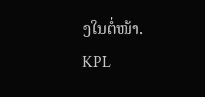ງໃນຕໍ່ໜ້າ.
KPL